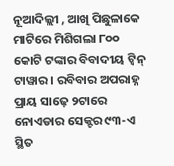ନୂଆଦିଲ୍ଲୀ , ଆଖି ପିଛୁଳାକେ ମାଟିରେ ମିଶିଗଲା ୮୦୦ କୋଟି ଟଙ୍କାର ବିବାଦୀୟ ଟ୍ୱିନ୍ ଟାୱାର । ରବିବାର ଅପରାହ୍ନ ପ୍ରାୟ ସାଢ଼େ ୨ଟାରେ ନୋଏଡାର ସେକ୍ଟର ୯୩-ଏ ସ୍ଥିତ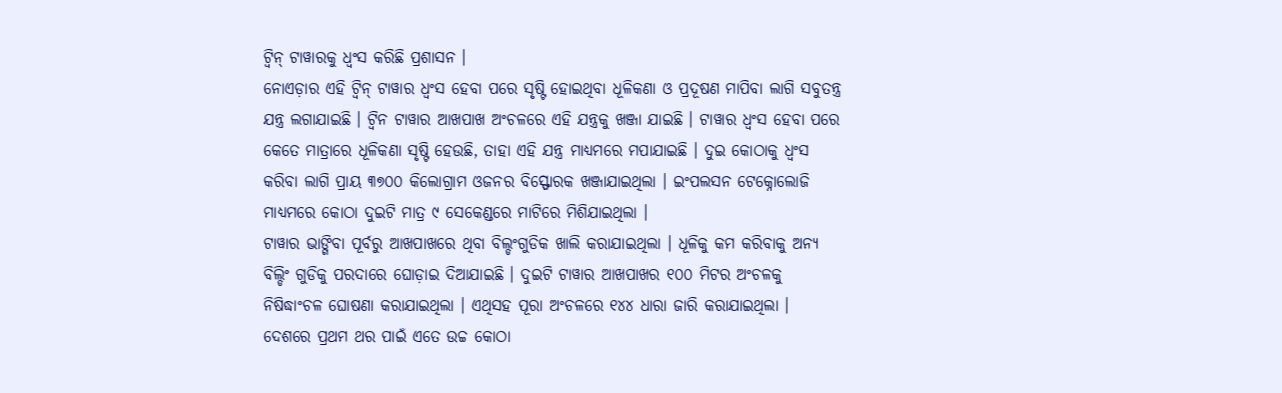ଟ୍ୱିନ୍ ଟାୱାରକୁ ଧ୍ୱଂସ କରିଛି ପ୍ରଶାସନ ।
ନୋଏଡ଼ାର ଏହି ଟ୍ୱିନ୍ ଟାୱାର ଧ୍ୱଂସ ହେବା ପରେ ସୃଷ୍ଟି ହୋଇଥିବା ଧୂଳିକଣା ଓ ପ୍ରଦୂଷଣ ମାପିବା ଲାଗି ସବୁତନ୍ତ୍ର ଯନ୍ତ୍ର ଲଗାଯାଇଛି । ଟ୍ୱିନ ଟାୱାର ଆଖପାଖ ଅଂଚଳରେ ଏହି ଯନ୍ତ୍ରକୁ ଖଞ୍ଜା ଯାଇଛି । ଟାୱାର ଧ୍ୱଂସ ହେବା ପରେ କେତେ ମାତ୍ରାରେ ଧୂଳିକଣା ସୃଷ୍ଟି ହେଉଛି, ତାହା ଏହି ଯନ୍ତ୍ର ମାଧ୍ୟମରେ ମପାଯାଇଛି । ଦୁଇ କୋଠାକୁ ଧ୍ୱଂସ କରିବା ଲାଗି ପ୍ରାୟ ୩୭୦୦ କିଲୋଗ୍ରାମ ଓଜନର ବିସ୍ଫୋରକ ଖଞ୍ଜାଯାଇଥିଲା । ଇଂପଲସନ ଟେକ୍ନୋଲୋଜି ମାଧ୍ୟମରେ କୋଠା ଦୁଇଟି ମାତ୍ର ୯ ସେକେଣ୍ଡରେ ମାଟିରେ ମିଶିଯାଇଥିଲା ।
ଟାୱାର ଭାଙ୍ଗିବା ପୂର୍ବରୁ ଆଖପାଖରେ ଥିବା ବିଲ୍ଡଂଗୁଡିକ ଖାଲି କରାଯାଇଥିଲା । ଧୂଳିକୁ କମ କରିବାକୁ ଅନ୍ୟ ବିଲ୍ଡିଂ ଗୁଡିକୁ ପରଦାରେ ଘୋଡ଼ାଇ ଦିଆଯାଇଛି । ଦୁଇଟି ଟାୱାର ଆଖପାଖର ୧୦୦ ମିଟର ଅଂଚଳକୁ ନିଷିଦ୍ଧାଂଚଳ ଘୋଷଣା କରାଯାଇଥିଲା । ଏଥିସହ ପୂରା ଅଂଚଳରେ ୧୪୪ ଧାରା ଜାରି କରାଯାଇଥିଲା ।
ଦେଶରେ ପ୍ରଥମ ଥର ପାଇଁ ଏତେ ଉଚ୍ଚ କୋଠା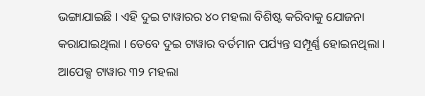ଭଙ୍ଗାଯାଇଛି । ଏହି ଦୁଇ ଟାୱାରର ୪୦ ମହଲା ବିଶିଷ୍ଟ କରିବାକୁ ଯୋଜନା କରାଯାଇଥିଲା । ତେବେ ଦୁଇ ଟାୱାର ବର୍ତମାନ ପର୍ଯ୍ୟନ୍ତ ସମ୍ପୂର୍ଣ୍ଣ ହୋଇନଥିଲା । ଆପେକ୍ସ ଟାୱାର ୩୨ ମହଲା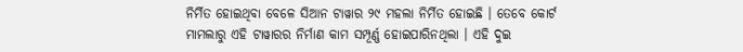ନିର୍ମିତ ହୋଇଥିବା ବେଳେ ସିଆନ ଟାୱାର ୨୯ ମହଲା ନିର୍ମିତ ହୋଇଛି । ତେବେ କୋର୍ଟ ମାମଲାରୁ ଏହି ଟାୱାରର ନିର୍ମାଣ କାମ ସମ୍ପୂର୍ଣ୍ଣ ହୋଇପାରିନଥିଲା । ଏହି ଦୁଇ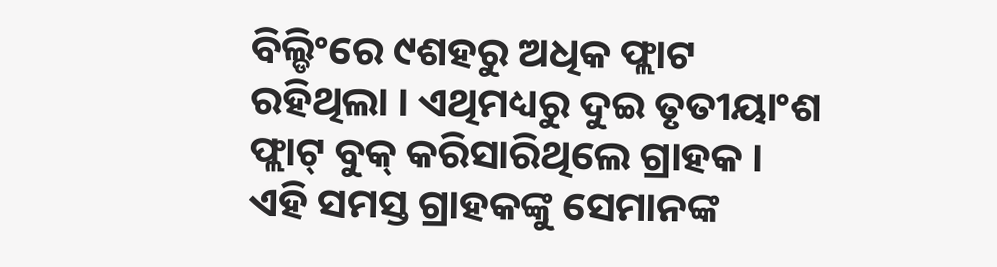ବିଲ୍ଡିଂରେ ୯ଶହରୁ ଅଧିକ ଫ୍ଲାଟ ରହିଥିଲା । ଏଥିମଧ୍ୟରୁ ଦୁଇ ତୃତୀୟାଂଶ ଫ୍ଲାଟ୍ ବୁକ୍ କରିସାରିଥିଲେ ଗ୍ରାହକ । ଏହି ସମସ୍ତ ଗ୍ରାହକଙ୍କୁ ସେମାନଙ୍କ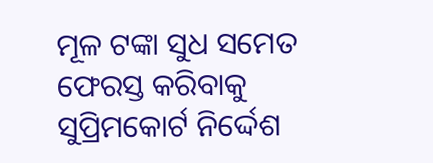ମୂଳ ଟଙ୍କା ସୁଧ ସମେତ ଫେରସ୍ତ କରିବାକୁ ସୁପ୍ରିମକୋର୍ଟ ନିର୍ଦ୍ଦେଶ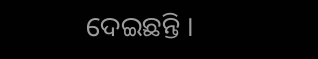ଦେଇଛନ୍ତି ।